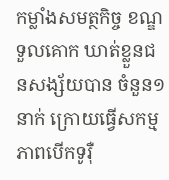កម្លាំងសមត្ថកិច្ច ខណ្ឌទួលគោក ឃាត់ខ្លួនជនសង្ស័យបាន ចំនួន១នាក់ ក្រោយធ្វើសកម្មភាពបើកទូរ៉ឺ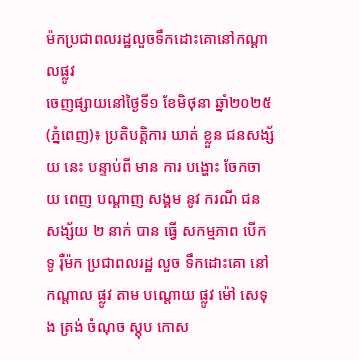ម៉កប្រជាពលរដ្ឋលួចទឹកដោះគោនៅកណ្ដាលផ្លូវ
ចេញផ្សាយនៅថ្ងៃទី១ ខែមិថុនា ឆ្នាំ២០២៥
(ភ្នំពេញ)៖ ប្រតិបត្តិការ ឃាត់ ខ្លួន ជនសង្ស័យ នេះ បន្ទាប់ពី មាន ការ បង្ហោះ ចែកចាយ ពេញ បណ្ដាញ សង្គម នូវ ករណី ជនសង្ស័យ ២ នាក់ បាន ធ្វើ សកម្មភាព បើក ទូ រ៉ឺម៉ក ប្រជាពលរដ្ឋ លួច ទឹកដោះគោ នៅ កណ្ដាល ផ្លូវ តាម បណ្ដោយ ផ្លូវ ម៉ៅ សេទុង ត្រង់ ចំណុច ស្តុប កោស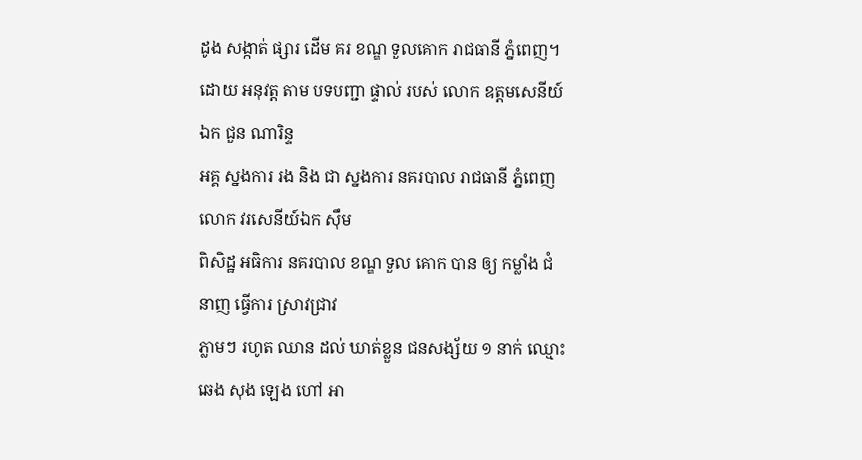ដូង សង្កាត់ ផ្សារ ដើម គរ ខណ្ឌ ទួលគោក រាជធានី ភ្នំពេញ។
ដោយ អនុវត្ត តាម បទបញ្ជា ផ្ទាល់ របស់ លោក ឧត្ដមសេនីយ៍ ឯក ជួន ណារិន្ទ
អគ្គ ស្នងការ រង និង ជា ស្នងការ នគរបាល រាជធានី ភ្នំពេញ លោក វរសេនីយ៍ឯក ស៊ឹម
ពិសិដ្ឋ អធិការ នគរបាល ខណ្ឌ ទួល គោក បាន ឲ្យ កម្លាំង ជំនាញ ធ្វើការ ស្រាវជ្រាវ
ភ្លាមៗ រហូត ឈាន ដល់ ឃាត់ខ្លួន ជនសង្ស័យ ១ នាក់ ឈ្មោះ ឆេង សុង ឡេង ហៅ អា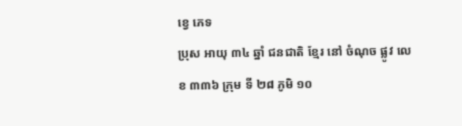ខ្វេ ភេទ
ប្រុស អាយុ ៣៤ ឆ្នាំ ជនជាតិ ខ្មែរ នៅ ចំណុច ផ្លូវ លេខ ៣៣៦ ក្រុម ទី ២៨ ភូមិ ១០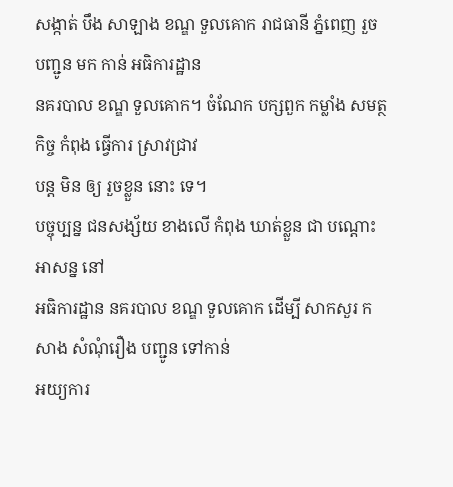សង្កាត់ បឹង សាឡាង ខណ្ឌ ទួលគោក រាជធានី ភ្នំពេញ រួច បញ្ជូន មក កាន់ អធិការដ្ឋាន
នគរបាល ខណ្ឌ ទួលគោក។ ចំណែក បក្សពួក កម្លាំង សមត្ថកិច្ច កំពុង ធ្វើការ ស្រាវជ្រាវ
បន្ត មិន ឲ្យ រួចខ្លួន នោះ ទេ។
បច្ចុប្បន្ន ជនសង្ស័យ ខាងលើ កំពុង ឃាត់ខ្លួន ជា បណ្ដោះអាសន្ន នៅ
អធិការដ្ឋាន នគរបាល ខណ្ឌ ទួលគោក ដើម្បី សាកសួរ កសាង សំណុំរឿង បញ្ជូន ទៅកាន់
អយ្យការ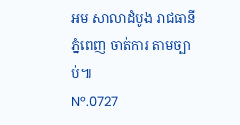អម សាលាដំបូង រាជធានី ភ្នំពេញ ចាត់ការ តាមច្បាប់៕
Nº.0727